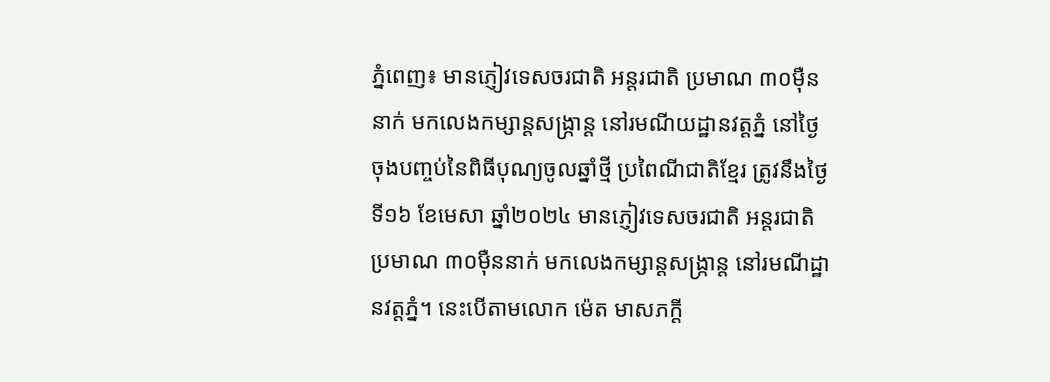ភ្នំពេញ៖ មានភ្ញៀវទេសចរជាតិ អន្តរជាតិ ប្រមាណ ៣០ម៉ឺននាក់ មកលេងកម្សាន្ដសង្ក្រាន្ត នៅរមណីយដ្ឋានវត្តភ្នំ នៅថ្ងៃចុងបញ្ចប់នៃពិធីបុណ្យចូលឆ្នាំថ្មី ប្រពៃណីជាតិខ្មែរ ត្រូវនឹងថ្ងៃទី១៦ ខែមេសា ឆ្នាំ២០២៤ មានភ្ញៀវទេសចរជាតិ អន្តរជាតិ ប្រមាណ ៣០ម៉ឺននាក់ មកលេងកម្សាន្ដសង្ក្រាន្ត នៅរមណីដ្ឋានវត្តភ្នំ។ នេះបើតាមលោក ម៉េត មាសភក្តី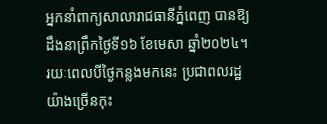អ្នកនាំពាក្យសាលារាជធានីភ្នំពេញ បានឱ្យដឹងនាព្រឹកថ្ងៃទី១៦ ខែមេសា ឆ្នាំ២០២៤។
រយៈពេលបីថ្ងៃកន្លងមកនេះ ប្រជាពលរដ្ឋយ៉ាងច្រើនកុះ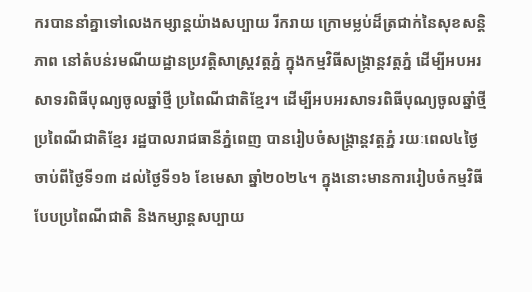ករបាននាំគ្នាទៅលេងកម្សាន្ដយ៉ាងសប្បាយ រីករាយ ក្រោមម្លប់ដ៏ត្រជាក់នៃសុខសន្ដិភាព នៅតំបន់រមណីយដ្ឋានប្រវត្តិសាស្ដ្រវត្តភ្នំ ក្នុងកម្មវិធីសង្ក្រាន្ដវត្តភ្នំ ដើម្បីអបអរសាទរពិធីបុណ្យចូលឆ្នាំថ្មី ប្រពៃណីជាតិខ្មែរ។ ដើម្បីអបអរសាទរពិធីបុណ្យចូលឆ្នាំថ្មី ប្រពៃណីជាតិខ្មែរ រដ្ឋបាលរាជធានីភ្នំពេញ បានរៀបចំសង្ក្រាន្ដវត្ដភ្នំ រយៈពេល៤ថ្ងៃ ចាប់ពីថ្ងៃទី១៣ ដល់ថ្ងៃទី១៦ ខែមេសា ឆ្នាំ២០២៤។ ក្នុងនោះមានការរៀបចំកម្មវិធីបែបប្រពៃណីជាតិ និងកម្សាន្តសប្បាយ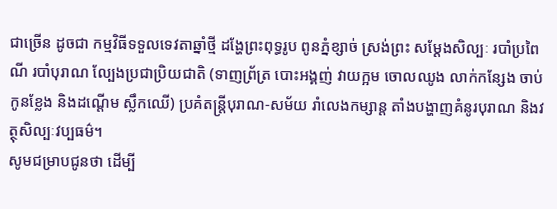ជាច្រើន ដូចជា កម្មវិធីទទួលទេវតាឆ្នាំថ្មី ដង្ហែព្រះពុទ្ធរូប ពូនភ្នំខ្សាច់ ស្រង់ព្រះ សម្ដែងសិល្បៈ របាំប្រពៃណី របាំបុរាណ ល្បែងប្រជាប្រិយជាតិ (ទាញព្រ័ត្រ បោះអង្គញ់ វាយក្អម ចោលឈូង លាក់កន្សែង ចាប់កូនខ្លែង និងដណ្តើម ស្លឹកឈើ) ប្រគំតន្ត្រីបុរាណ-សម័យ រាំលេងកម្សាន្ត តាំងបង្ហាញគំនូរបុរាណ និងវត្ថុសិល្បៈវប្បធម៌។
សូមជម្រាបជូនថា ដើម្បី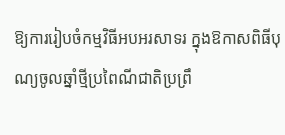ឱ្យការរៀបចំកម្មវិធីអបអរសាទរ ក្នុងឱកាសពិធីបុណ្យចូលឆ្នាំថ្មីប្រពៃណីជាតិប្រព្រឹ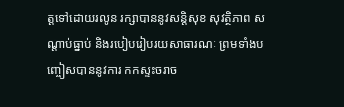ត្តទៅដោយរលូន រក្សាបាននូវសន្តិសុខ សុវត្ថិភាព សណ្តាប់ធ្នាប់ និងរបៀបរៀបរយសាធារណៈ ព្រមទាំងបញ្ចៀសបាននូវការ កកស្ទះចរាច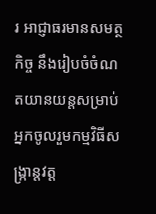រ អាជ្ញាធរមានសមត្ថកិច្ច នឹងរៀបចំចំណតយានយន្តសម្រាប់អ្នកចូលរួមកម្មវិធីសង្ក្រាន្តវត្ត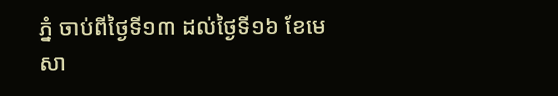ភ្នំ ចាប់ពីថ្ងៃទី១៣ ដល់ថ្ងៃទី១៦ ខែមេសា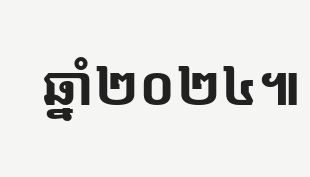ឆ្នាំ២០២៤៕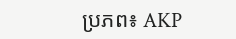ប្រភព៖ AKP